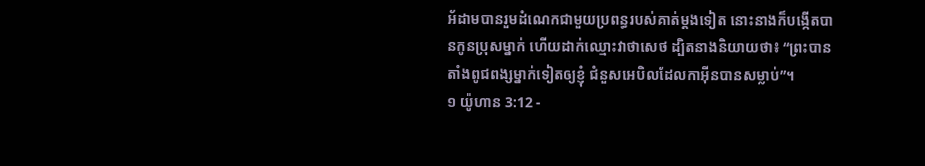អ័ដាមបានរួមដំណេកជាមួយប្រពន្ធរបស់គាត់ម្ដងទៀត នោះនាងក៏បង្កើតបានកូនប្រុសម្នាក់ ហើយដាក់ឈ្មោះវាថាសេថ ដ្បិតនាងនិយាយថា៖ “ព្រះបានតាំងពូជពង្សម្នាក់ទៀតឲ្យខ្ញុំ ជំនួសអេបិលដែលកាអ៊ីនបានសម្លាប់”។
១ យ៉ូហាន 3:12 -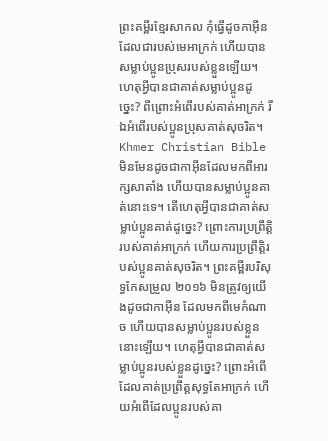ព្រះគម្ពីរខ្មែរសាកល កុំធ្វើដូចកាអ៊ីនដែលជារបស់មេអាក្រក់ ហើយបានសម្លាប់ប្អូនប្រុសរបស់ខ្លួនឡើយ។ ហេតុអ្វីបានជាគាត់សម្លាប់ប្អូនដូច្នេះ? ពីព្រោះអំពើរបស់គាត់អាក្រក់ រីឯអំពើរបស់ប្អូនប្រុសគាត់សុចរិត។ Khmer Christian Bible មិនមែនដូចជាកាអ៊ីនដែលមកពីអារក្សសាតាំង ហើយបានសម្លាប់ប្អូនគាត់នោះទេ។ តើហេតុអ្វីបានជាគាត់សម្លាប់ប្អូនគាត់ដូច្នេះ? ព្រោះការប្រព្រឹត្ដិរបស់គាត់អាក្រក់ ហើយការប្រព្រឹត្ដិរបស់ប្អូនគាត់សុចរិត។ ព្រះគម្ពីរបរិសុទ្ធកែសម្រួល ២០១៦ មិនត្រូវឲ្យយើងដូចជាកាអ៊ីន ដែលមកពីមេកំណាច ហើយបានសម្លាប់ប្អូនរបស់ខ្លួននោះឡើយ។ ហេតុអ្វីបានជាគាត់សម្លាប់ប្អូនរបស់ខ្លួនដូច្នេះ? ព្រោះអំពើដែលគាត់ប្រព្រឹត្តសុទ្ធតែអាក្រក់ ហើយអំពើដែលប្អូនរបស់គា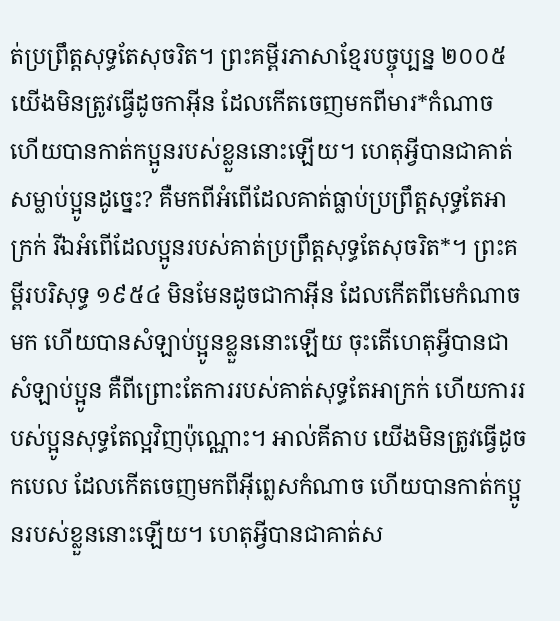ត់ប្រព្រឹត្តសុទ្ធតែសុចរិត។ ព្រះគម្ពីរភាសាខ្មែរបច្ចុប្បន្ន ២០០៥ យើងមិនត្រូវធ្វើដូចកាអ៊ីន ដែលកើតចេញមកពីមារ*កំណាច ហើយបានកាត់កប្អូនរបស់ខ្លួននោះឡើយ។ ហេតុអ្វីបានជាគាត់សម្លាប់ប្អូនដូច្នេះ? គឺមកពីអំពើដែលគាត់ធ្លាប់ប្រព្រឹត្តសុទ្ធតែអាក្រក់ រីឯអំពើដែលប្អូនរបស់គាត់ប្រព្រឹត្តសុទ្ធតែសុចរិត*។ ព្រះគម្ពីរបរិសុទ្ធ ១៩៥៤ មិនមែនដូចជាកាអ៊ីន ដែលកើតពីមេកំណាចមក ហើយបានសំឡាប់ប្អូនខ្លួននោះឡើយ ចុះតើហេតុអ្វីបានជាសំឡាប់ប្អូន គឺពីព្រោះតែការរបស់គាត់សុទ្ធតែអាក្រក់ ហើយការរបស់ប្អូនសុទ្ធតែល្អវិញប៉ុណ្ណោះ។ អាល់គីតាប យើងមិនត្រូវធ្វើដូចកបេល ដែលកើតចេញមកពីអ៊ីព្លេសកំណាច ហើយបានកាត់កប្អូនរបស់ខ្លួននោះឡើយ។ ហេតុអ្វីបានជាគាត់ស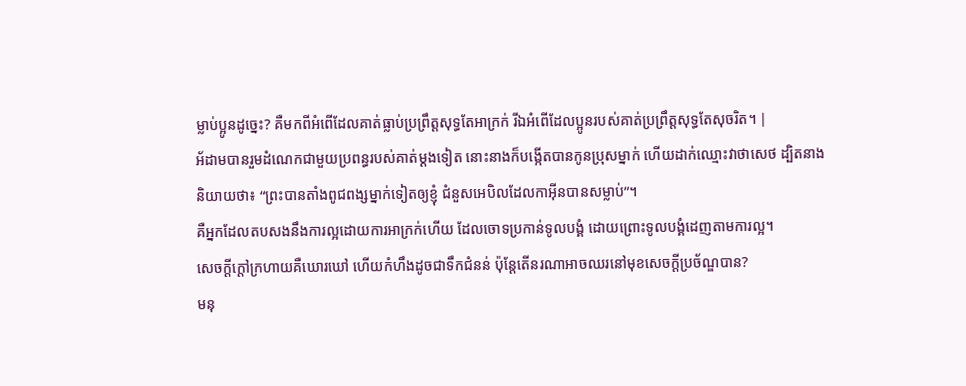ម្លាប់ប្អូនដូច្នេះ? គឺមកពីអំពើដែលគាត់ធ្លាប់ប្រព្រឹត្ដសុទ្ធតែអាក្រក់ រីឯអំពើដែលប្អូនរបស់គាត់ប្រព្រឹត្ដសុទ្ធតែសុចរិត។ |
អ័ដាមបានរួមដំណេកជាមួយប្រពន្ធរបស់គាត់ម្ដងទៀត នោះនាងក៏បង្កើតបានកូនប្រុសម្នាក់ ហើយដាក់ឈ្មោះវាថាសេថ ដ្បិតនាងនិយាយថា៖ “ព្រះបានតាំងពូជពង្សម្នាក់ទៀតឲ្យខ្ញុំ ជំនួសអេបិលដែលកាអ៊ីនបានសម្លាប់”។
គឺអ្នកដែលតបសងនឹងការល្អដោយការអាក្រក់ហើយ ដែលចោទប្រកាន់ទូលបង្គំ ដោយព្រោះទូលបង្គំដេញតាមការល្អ។
សេចក្ដីក្ដៅក្រហាយគឺឃោរឃៅ ហើយកំហឹងដូចជាទឹកជំនន់ ប៉ុន្តែតើនរណាអាចឈរនៅមុខសេចក្ដីប្រច័ណ្ឌបាន?
មនុ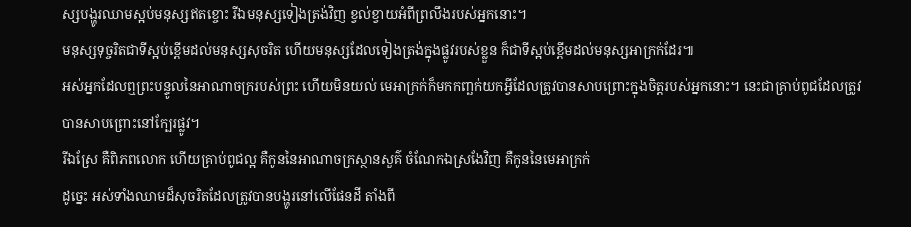ស្សបង្ហូរឈាមស្អប់មនុស្សឥតខ្ចោះ រីឯមនុស្សទៀងត្រង់វិញ ខ្វល់ខ្វាយអំពីព្រលឹងរបស់អ្នកនោះ។
មនុស្សទុច្ចរិតជាទីស្អប់ខ្ពើមដល់មនុស្សសុចរិត ហើយមនុស្សដែលទៀងត្រង់ក្នុងផ្លូវរបស់ខ្លួន ក៏ជាទីស្អប់ខ្ពើមដល់មនុស្សអាក្រក់ដែរ៕
អស់អ្នកដែលឮព្រះបន្ទូលនៃអាណាចក្ររបស់ព្រះ ហើយមិនយល់ មេអាក្រក់ក៏មកកញ្ឆក់យកអ្វីដែលត្រូវបានសាបព្រោះក្នុងចិត្តរបស់អ្នកនោះ។ នេះជាគ្រាប់ពូជដែលត្រូវបានសាបព្រោះនៅក្បែរផ្លូវ។
រីឯស្រែ គឺពិភពលោក ហើយគ្រាប់ពូជល្អ គឺកូននៃអាណាចក្រស្ថានសួគ៌ ចំណែកឯស្រងែវិញ គឺកូននៃមេអាក្រក់
ដូច្នេះ អស់ទាំងឈាមដ៏សុចរិតដែលត្រូវបានបង្ហូរនៅលើផែនដី តាំងពី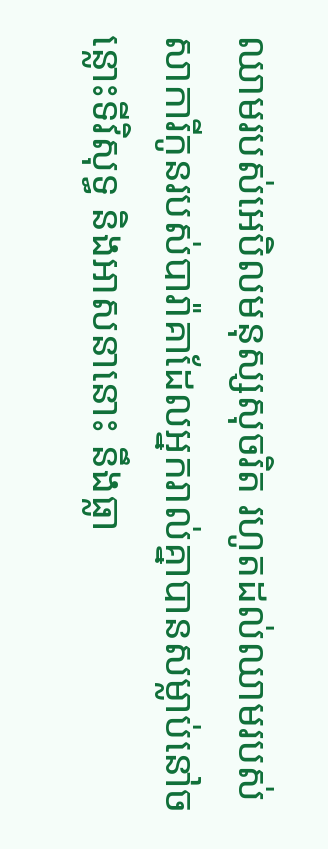ឈាមរបស់អេបិលមនុស្សសុចរិត រហូតដល់ឈាមរបស់សាការីកូនរបស់បារ៉ាគាដែលអ្នករាល់គ្នាបានសម្លាប់នៅចន្លោះទីវិសុទ្ធ និងអាសនានោះ នឹងធ្លា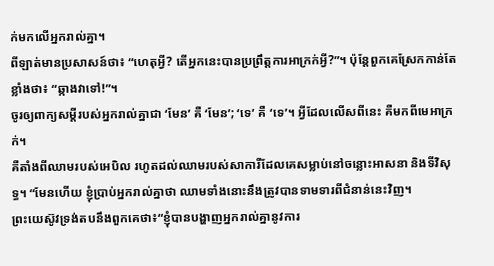ក់មកលើអ្នករាល់គ្នា។
ពីឡាត់មានប្រសាសន៍ថា៖ “ហេតុអ្វី? តើអ្នកនេះបានប្រព្រឹត្តការអាក្រក់អ្វី?”។ ប៉ុន្តែពួកគេស្រែកកាន់តែខ្លាំងថា៖ “ឆ្កាងវាទៅ!”។
ចូរឲ្យពាក្យសម្ដីរបស់អ្នករាល់គ្នាជា ‘មែន’ គឺ ‘មែន’; ‘ទេ’ គឺ ‘ទេ’។ អ្វីដែលលើសពីនេះ គឺមកពីមេអាក្រក់។
គឺតាំងពីឈាមរបស់អេបិល រហូតដល់ឈាមរបស់សាការីដែលគេសម្លាប់នៅចន្លោះអាសនា និងទីវិសុទ្ធ។ “មែនហើយ ខ្ញុំប្រាប់អ្នករាល់គ្នាថា ឈាមទាំងនោះនឹងត្រូវបានទាមទារពីជំនាន់នេះវិញ។
ព្រះយេស៊ូវទ្រង់តបនឹងពួកគេថា៖“ខ្ញុំបានបង្ហាញអ្នករាល់គ្នានូវការ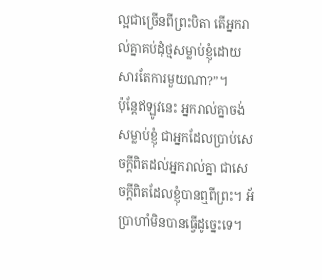ល្អជាច្រើនពីព្រះបិតា តើអ្នករាល់គ្នាគប់ដុំថ្មសម្លាប់ខ្ញុំដោយសារតែការមួយណា?”។
ប៉ុន្តែឥឡូវនេះ អ្នករាល់គ្នាចង់សម្លាប់ខ្ញុំ ជាអ្នកដែលប្រាប់សេចក្ដីពិតដល់អ្នករាល់គ្នា ជាសេចក្ដីពិតដែលខ្ញុំបានឮពីព្រះ។ អ័ប្រាហាំមិនបានធ្វើដូច្នេះទេ។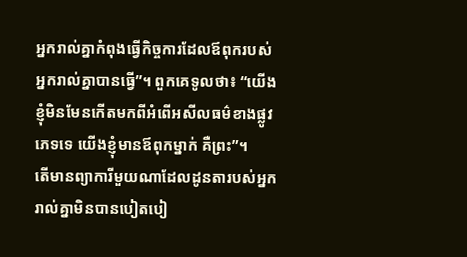អ្នករាល់គ្នាកំពុងធ្វើកិច្ចការដែលឪពុករបស់អ្នករាល់គ្នាបានធ្វើ”។ ពួកគេទូលថា៖ “យើងខ្ញុំមិនមែនកើតមកពីអំពើអសីលធម៌ខាងផ្លូវភេទទេ យើងខ្ញុំមានឪពុកម្នាក់ គឺព្រះ”។
តើមានព្យាការីមួយណាដែលដូនតារបស់អ្នករាល់គ្នាមិនបានបៀតបៀ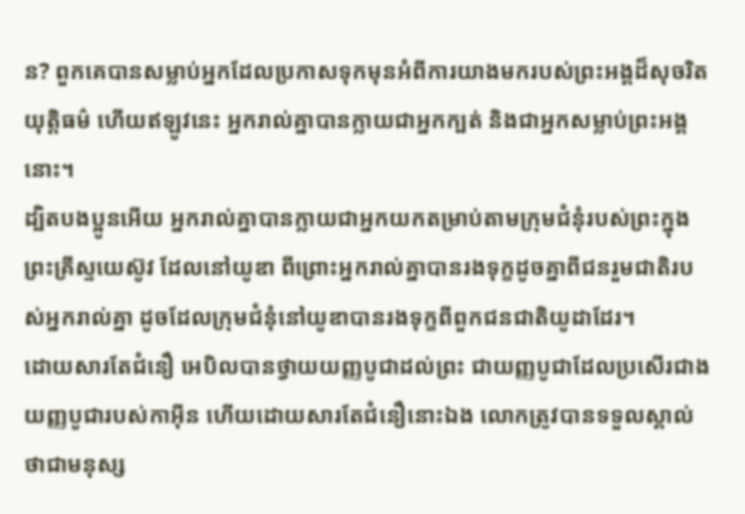ន? ពួកគេបានសម្លាប់អ្នកដែលប្រកាសទុកមុនអំពីការយាងមករបស់ព្រះអង្គដ៏សុចរិតយុត្តិធម៌ ហើយឥឡូវនេះ អ្នករាល់គ្នាបានក្លាយជាអ្នកក្បត់ និងជាអ្នកសម្លាប់ព្រះអង្គនោះ។
ដ្បិតបងប្អូនអើយ អ្នករាល់គ្នាបានក្លាយជាអ្នកយកតម្រាប់តាមក្រុមជំនុំរបស់ព្រះក្នុងព្រះគ្រីស្ទយេស៊ូវ ដែលនៅយូឌា ពីព្រោះអ្នករាល់គ្នាបានរងទុក្ខដូចគ្នាពីជនរួមជាតិរបស់អ្នករាល់គ្នា ដូចដែលក្រុមជំនុំនៅយូឌាបានរងទុក្ខពីពួកជនជាតិយូដាដែរ។
ដោយសារតែជំនឿ អេបិលបានថ្វាយយញ្ញបូជាដល់ព្រះ ជាយញ្ញបូជាដែលប្រសើរជាងយញ្ញបូជារបស់កាអ៊ីន ហើយដោយសារតែជំនឿនោះឯង លោកត្រូវបានទទួលស្គាល់ថាជាមនុស្ស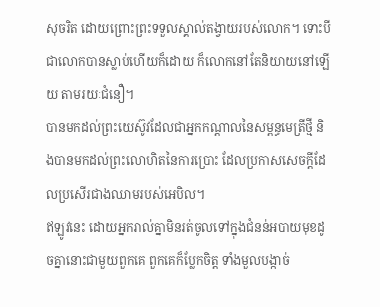សុចរិត ដោយព្រោះព្រះទទួលស្គាល់តង្វាយរបស់លោក។ ទោះបីជាលោកបានស្លាប់ហើយក៏ដោយ ក៏លោកនៅតែនិយាយនៅឡើយ តាមរយៈជំនឿ។
បានមកដល់ព្រះយេស៊ូវដែលជាអ្នកកណ្ដាលនៃសម្ពន្ធមេត្រីថ្មី និងបានមកដល់ព្រះលោហិតនៃការប្រោះ ដែលប្រកាសសេចក្ដីដែលប្រសើរជាងឈាមរបស់អេបិល។
ឥឡូវនេះ ដោយអ្នករាល់គ្នាមិនរត់ចូលទៅក្នុងជំនន់អបាយមុខដូចគ្នានោះជាមួយពួកគេ ពួកគេក៏ប្លែកចិត្ត ទាំងមួលបង្កាច់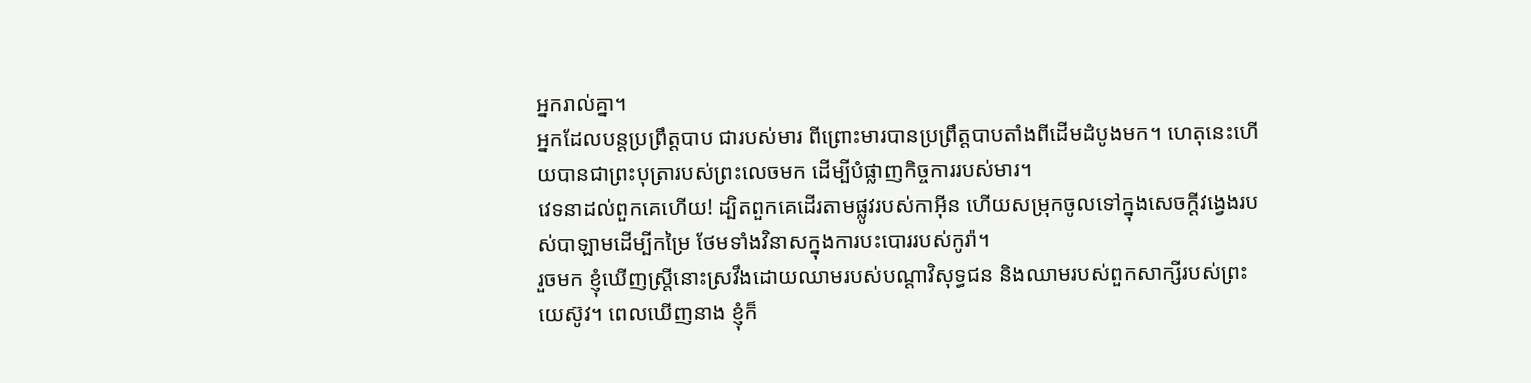អ្នករាល់គ្នា។
អ្នកដែលបន្តប្រព្រឹត្តបាប ជារបស់មារ ពីព្រោះមារបានប្រព្រឹត្តបាបតាំងពីដើមដំបូងមក។ ហេតុនេះហើយបានជាព្រះបុត្រារបស់ព្រះលេចមក ដើម្បីបំផ្លាញកិច្ចការរបស់មារ។
វេទនាដល់ពួកគេហើយ! ដ្បិតពួកគេដើរតាមផ្លូវរបស់កាអ៊ីន ហើយសម្រុកចូលទៅក្នុងសេចក្ដីវង្វេងរបស់បាឡាមដើម្បីកម្រៃ ថែមទាំងវិនាសក្នុងការបះបោររបស់កូរ៉ា។
រួចមក ខ្ញុំឃើញស្ត្រីនោះស្រវឹងដោយឈាមរបស់បណ្ដាវិសុទ្ធជន និងឈាមរបស់ពួកសាក្សីរបស់ព្រះយេស៊ូវ។ ពេលឃើញនាង ខ្ញុំក៏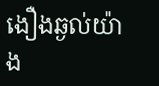ងឿងឆ្ងល់យ៉ាង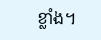ខ្លាំង។